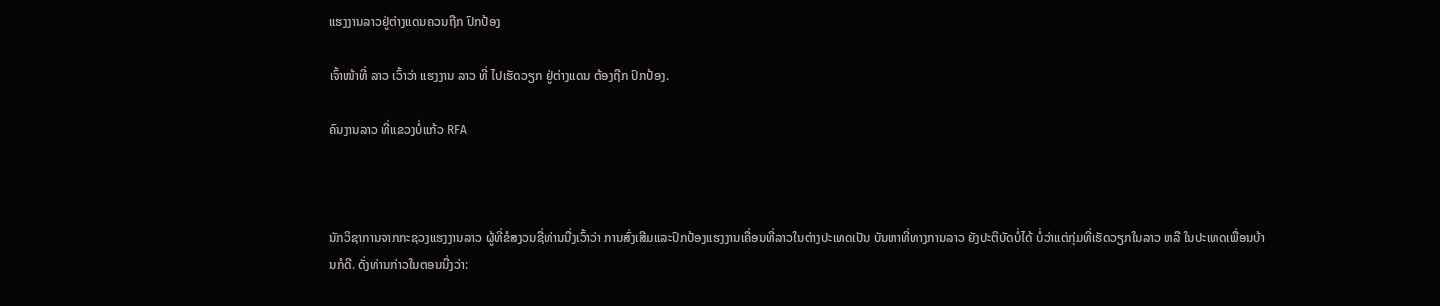ແຮງງານລາວຢູ່ຕ່າງແດນຄວນຖືກ ປົກປ້ອງ

ເຈົ້າໜ້າທີ່ ລາວ ເວົ້າວ່າ ແຮງງານ ລາວ ທີ່ ໄປເຮັດວຽກ ຢູ່ຕ່າງແດນ ຕ້ອງຖືກ ປົກປ້ອງ.

ຄົນງານລາວ ທີ່ແຂວງບໍ່ແກ້ວ RFA



ນັກວິຊາການຈາກກະຊວງແຮງງານລາວ ຜູ້ທີ່ຂໍສງວນຊື່ທ່ານນື່ງເວົ້າວ່າ ການສົ່ງເສີມແລະປົກປ້ອງແຮງງານເຄື່ອນທີ່ລາວໃນຕ່າງປະເທດເປັນ ບັນຫາທີ່ທາງການລາວ ຍັງປະຕິບັດບໍ່ໄດ້ ບໍ່ວ່າແຕ່ກຸ່ມທີ່ເຮັດວຽກໃນລາວ ຫລື ໃນປະເທດເພື່ອນບ້ານກໍດີ. ດັ່ງທ່ານກ່າວໃນຕອນນື່ງວ່າ: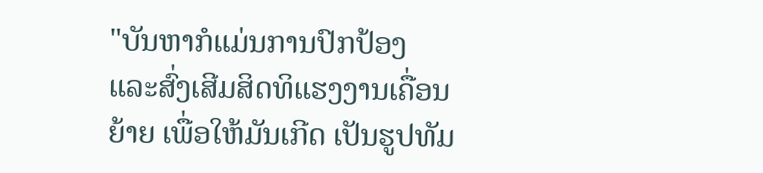"ບັນຫາກໍແມ່ນການປົກປ້ອງ ແລະສົ່ງເສີມສິດທິແຮງງານເຄື່ອນຍ້າຍ ເພື່ອໃຫ້ມັນເກີດ ເປັນຮູປທັມ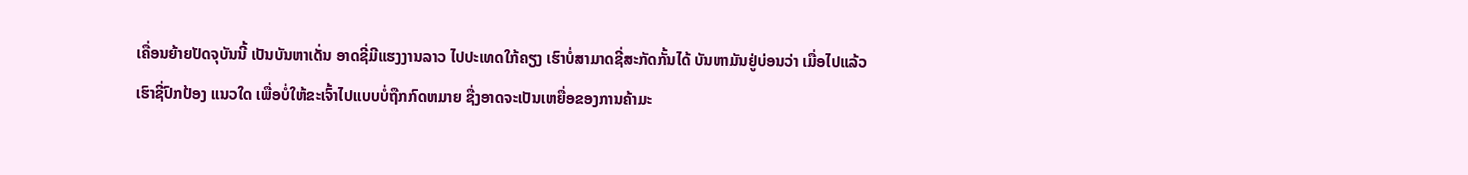ເຄື່ອນຍ້າຍປັດຈຸບັນນີ້ ເປັນບັນຫາເດັ່ນ ອາດຊີ່ມີແຮງງານລາວ ໄປປະເທດໃກ້ຄຽງ ເຮົາບໍ່ສາມາດຊີ່ສະກັດກັ້ນໄດ້ ບັນຫາມັນຢູ່ບ່ອນວ່າ ເມື່ອໄປແລ້ວເຮົາຊີ່ປົກປ້ອງ ແນວໃດ ເພື່ອບໍ່ໃຫ້ຂະເຈົ້າໄປແບບບໍ່ຖືກກົດຫມາຍ ຊື່ງອາດຈະເປັນເຫຍື່ອຂອງການຄ້າມະ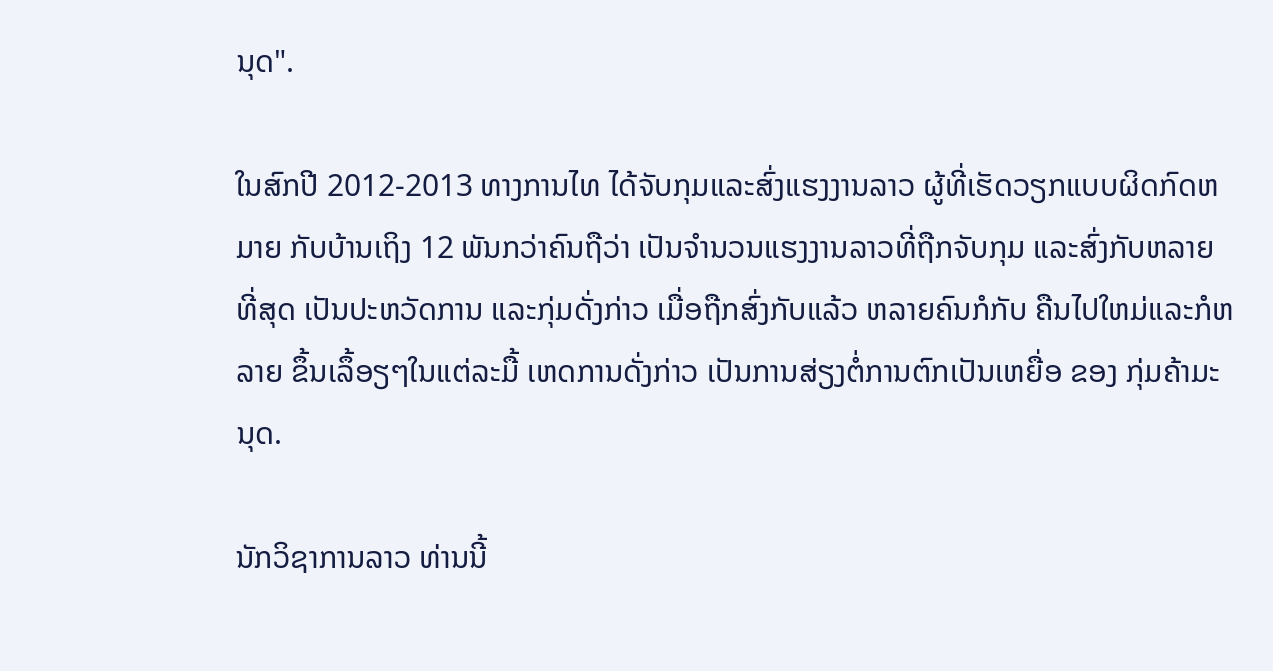ນຸດ".

ໃນສົກປີ 2012-2013 ທາງການໄທ ໄດ້ຈັບກຸມແລະສົ່ງແຮງງານລາວ ຜູ້ທີ່ເຮັດວຽກແບບຜິດກົດຫມາຍ ກັບບ້ານເຖິງ 12 ພັນກວ່າຄົນຖືວ່າ ເປັນຈຳນວນແຮງງານລາວທີ່ຖືກຈັບກຸມ ແລະສົ່ງກັບຫລາຍທີ່ສຸດ ເປັນປະຫວັດການ ແລະກຸ່ມດັ່ງກ່າວ ເມື່ອຖືກສົ່ງກັບແລ້ວ ຫລາຍຄົນກໍກັບ ຄືນໄປໃຫມ່ແລະກໍຫລາຍ ຂຶ້ນເລຶ້ອຽໆໃນແຕ່ລະມື້ ເຫດການດັ່ງກ່າວ ເປັນການສ່ຽງຕໍ່ການຕົກເປັນເຫຍື່ອ ຂອງ ກຸ່ມຄ້າມະນຸດ.

ນັກວິຊາການລາວ ທ່ານນີ້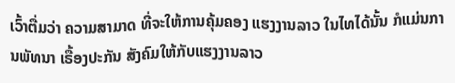ເວົ້າຕື່ມວ່າ ຄວາມສາມາດ ທີ່ຈະໃຫ້ການຄຸ້ມຄອງ ແຮງງານລາວ ໃນໄທໄດ້ນັ້ນ ກໍແມ່ນການພັທນາ ເຣື້ອງປະກັນ ສັງຄົມໃຫ້ກັບແຮງງານລາວ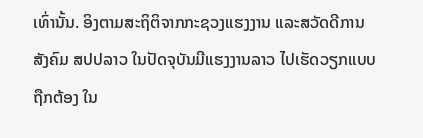ເທົ່ານັ້ນ. ອິງຕາມສະຖິຕິຈາກກະຊວງແຮງງານ ແລະສວັດດີການສັງຄົມ ສປປລາວ ໃນປັດຈຸບັນມີແຮງງານລາວ ໄປເຮັດວຽກແບບຖືກຕ້ອງ ໃນ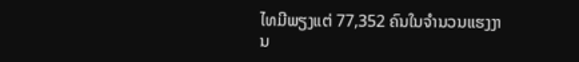ໄທມີພຽງແຕ່ 77,352 ຄົນໃນຈຳນວນແຮງງານ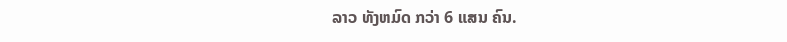ລາວ ທັງຫມົດ ກວ່າ 6 ແສນ ຄົນ.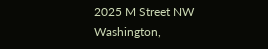2025 M Street NW
Washington,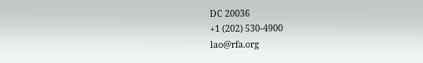DC 20036
+1 (202) 530-4900
lao@rfa.org